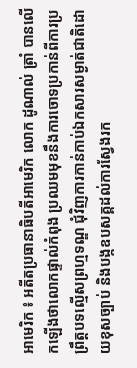អាមេរិក ៖ អតីតប្រធានាធិបតីអាមេរិក លោក ដូណាល់ ត្រាំ បានលើកឡើងថាលោកផ្ទាល់កំពុង ប្រឈមមុខនឹងការចោទប្រកាន់ពីការប្រព្រឹត្តបទល្មើសព្រហ្មទណ្ឌ ជុំវិញការកាន់កាប់ឯកសារសម្ងាត់ជាតិដោយខុសច្បាប់ និងបង្កឧបសគ្គដល់ការស្វែងរក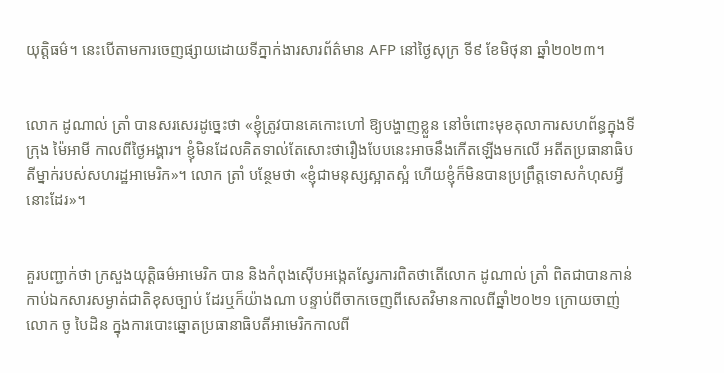យុត្តិធម៌។ នេះបើតាមការចេញផ្សាយដោយទីភ្នាក់ងារសារព័ត៌មាន AFP នៅថ្ងៃសុក្រ ទី៩ ខែមិថុនា ឆ្នាំ២០២៣។


លោក ដូណាល់ ត្រាំ បានសរសេរដូច្នេះថា «ខ្ញុំត្រូវបានគេកោះហៅ ឱ្យបង្ហាញខ្លួន នៅចំពោះមុខតុលាការសហព័ន្ធក្នុងទីក្រុង ម៉ៃអាមី កាលពីថ្ងៃអង្គារ។ ខ្ញុំមិនដែលគិតទាល់តែសោះថារឿងបែបនេះអាចនឹងកើតឡើងមកលើ អតីតប្រធានាធិបតីម្នាក់របស់សហរដ្ឋអាមេរិក»។ លោក ត្រាំ បន្ថែមថា «ខ្ញុំជាមនុស្សស្អាតស្អំ ហើយខ្ញុំក៏មិនបានប្រព្រឹត្តទោសកំហុសអ្វីនោះដែរ»។


គួរបញ្ជាក់ថា ក្រសួងយុត្តិធម៌អាមេរិក បាន និងកំពុងស៊ើបអង្កេតស្វែរការពិតថាតើលោក ដូណាល់ ត្រាំ ពិតជាបានកាន់កាប់ឯកសារសម្ងាត់ជាតិខុសច្បាប់ ដែរឬក៏យ៉ាងណា បន្ទាប់ពីចាកចេញពីសេតវិមានកាលពីឆ្នាំ២០២១ ក្រោយចាញ់លោក ចូ បៃដិន ក្នុងការបោះឆ្នោតប្រធានាធិបតីអាមេរិកកាលពី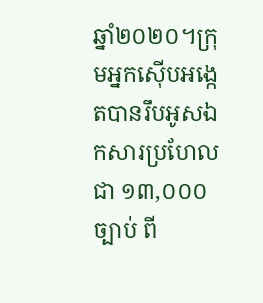ឆ្នាំ២០២០។ក្រុមអ្នកស៊ើបអង្កេតបានរឹបអូសឯកសារប្រហែលជា ១៣,០០០ច្បាប់ ពី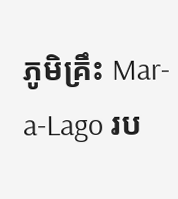ភូមិគ្រឹះ Mar-a-Lago រប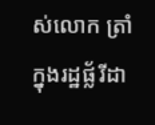ស់លោក ត្រាំ ក្នុងរដ្ឋផ្ល័រីដា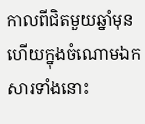កាលពីជិតមួយឆ្នាំមុន ហើយក្នុងចំណោមឯកសារទាំងនោះ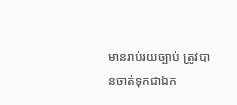មានរាប់រយច្បាប់ ត្រូវបានចាត់ទុកជាឯក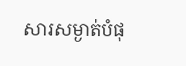សារសម្ងាត់បំផុ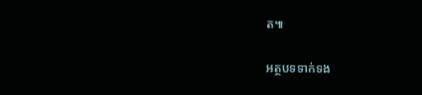ត៕

អត្ថបទទាក់ទង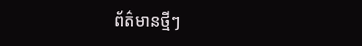ព័ត៌មានថ្មីៗ